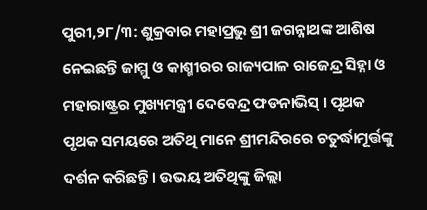ପୁରୀ,୨୮/୩: ଶୁକ୍ରବାର ମହାପ୍ରଭୁ ଶ୍ରୀ ଜଗନ୍ନାଥଙ୍କ ଆଶିଷ ନେଇଛନ୍ତି ଜାମ୍ମୁ ଓ କାଶ୍ମୀରର ରାଜ୍ୟପାଳ ରାଜେନ୍ଦ୍ର ସିହ୍ନା ଓ ମହାରାଷ୍ଟ୍ରର ମୁଖ୍ୟମନ୍ତ୍ରୀ ଦେବେନ୍ଦ୍ର ଫଡନାଭିସ୍ । ପୃଥକ ପୃଥକ ସମୟରେ ଅତିଥି ମାନେ ଶ୍ରୀମନ୍ଦିରରେ ଚତୁର୍ଦ୍ଧାମୂର୍ତ୍ତଙ୍କୁ ଦର୍ଶନ କରିଛନ୍ତି । ଉଭୟ ଅତିଥିଙ୍କୁ ଜିଲ୍ଲା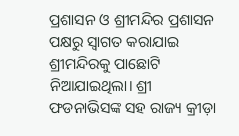ପ୍ରଶାସନ ଓ ଶ୍ରୀମନ୍ଦିର ପ୍ରଶାସନ ପକ୍ଷରୁ ସ୍ୱାଗତ କରାଯାଇ ଶ୍ରୀମନ୍ଦିରକୁ ପାଛୋଟି ନିଆଯାଇଥିଲା। ଶ୍ରୀ ଫଡନାଭିସଙ୍କ ସହ ରାଜ୍ୟ କ୍ରୀଡ଼ା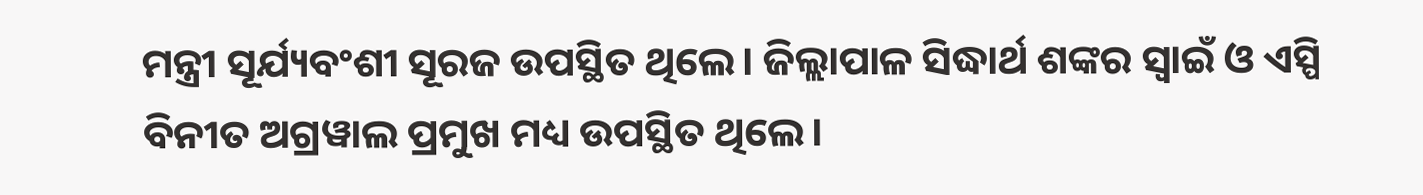ମନ୍ତ୍ରୀ ସୂର୍ଯ୍ୟବଂଶୀ ସୂରଜ ଉପସ୍ଥିତ ଥିଲେ। ଜିଲ୍ଲାପାଳ ସିଦ୍ଧାର୍ଥ ଶଙ୍କର ସ୍ୱାଇଁ ଓ ଏସ୍ପି ବିନୀତ ଅଗ୍ରୱାଲ ପ୍ରମୁଖ ମଧ୍ୟ ଉପସ୍ଥିତ ଥିଲେ।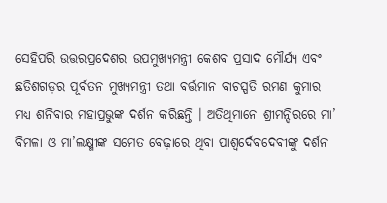ସେହିପରି ଉତ୍ତରପ୍ରଦେଶର ଉପମୁଖ୍ୟମନ୍ତ୍ରୀ କେଶବ ପ୍ରସାଦ ମୌର୍ଯ୍ୟ ଏବଂ ଛତିଶଗଡ଼ର ପୂର୍ବତନ ମୁଖ୍ୟମନ୍ତ୍ରୀ ତଥା ବର୍ତ୍ତମାନ ବାଚସ୍ପତି ରମଣ କୁମାର ମଧ୍ୟ ଶନିବାର ମହାପ୍ରଭୁଙ୍କ ଦର୍ଶନ କରିଛନ୍ତି । ଅତିଥିମାନେ ଶ୍ରୀମନ୍ଦିରରେ ମା’ ବିମଳା ଓ ମା’ଲକ୍ଷ୍ମୀଙ୍କ ସମେତ ବେଢ଼ାରେ ଥିବା ପାଶ୍ୱର୍ଦେବଦେବୀଙ୍କୁ ଦର୍ଶନ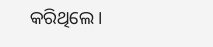କରିଥିଲେ।